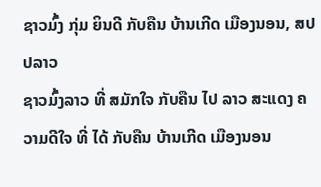ຊາວມົ້ງ ກຸ່ມ ຍິນດີ ກັບຄືນ ບ້ານເກີດ ເມືອງນອນ, ສປປລາວ
ຊາວມົ້ງລາວ ທີ່ ສມັກໃຈ ກັບຄືນ ໄປ ລາວ ສະແດງ ຄວາມດີໃຈ ທີ່ ໄດ້ ກັບຄືນ ບ້ານເກີດ ເມືອງນອນ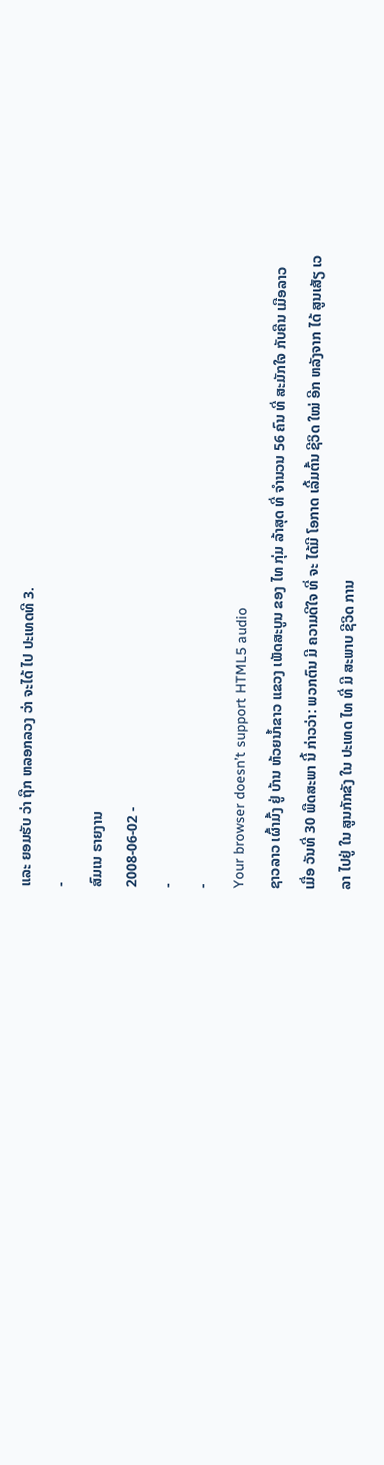ແລະ ຍອມຮັບ ວ່າ ຖືກ ຫລອກລວງ ວ່າ ຈະໄດ້ ໄປ ປະເທດທີ 3.
-
ສົມເນ ຣາຍງານ
2008-06-02 -
-
-
Your browser doesn’t support HTML5 audio
ຊາວລາວ ເຜົ້າມົ້ງ ຢູ່ ບ້ານ ຫ້ວຍນໍ້າຂາວ ແຂວງ ເພັດສະບູນ ຂອງ ໄທ ກຸ່ມ ລ້າສຸດ ທີ່ ຈໍານວນ 56 ຄົນ ທີ່ ສະມັກໃຈ ກັບຄືນ ເມືອລາວ ເມື່ອ ວັນທີ່ 30 ພືດສະພາ ນີ້ ກ່າວວ່າ: ພວກຕົນ ມີ ຄວາມດີໃຈ ທີ່ ຈະ ໄດ້ມີ ໂອກາດ ເລີ້ມຕົ້ນ ຊີວິດ ໃໝ່ ອີກ ຫລັງຈາກ ໄດ້ ສູນເສັຽ ເວລາ ໄປຢູ່ ໃນ ສູນກັກຂັງ ໃນ ປະເທດ ໄທ ທີ່ ມີ ສະພາບ ຊີວິດ ການ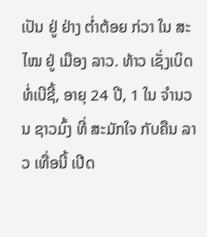ເປັນ ຢູ່ ຢ່າງ ຕໍ່າຕ້ອຍ ກ່ວາ ໃນ ສະໄໝ ຢູ່ ເມືອງ ລາວ. ທ້າວ ເຊັ່ງເບິດ ທໍ່ເບີຊີ້, ອາຍຸ 24 ປີ, 1 ໃນ ຈໍານວນ ຊາວມົ້ງ ທີ່ ສະມັກໃຈ ກັບຄືນ ລາວ ເທື່ອນີ້ ເປີດ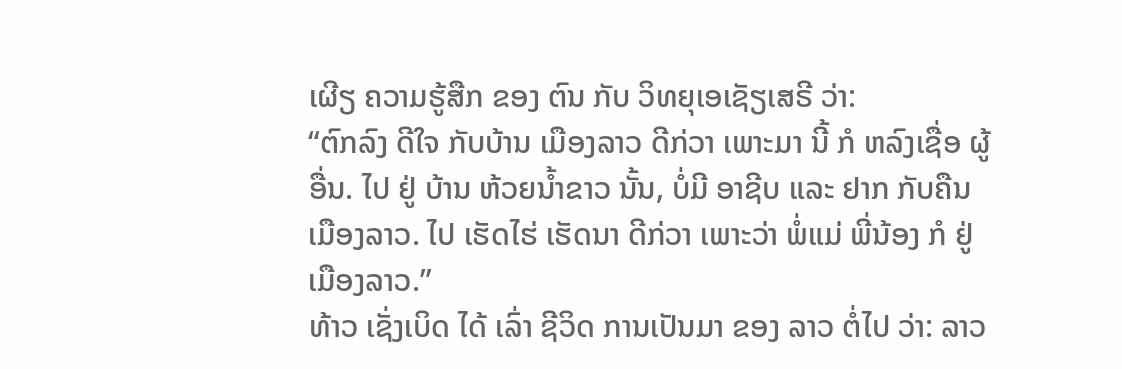ເຜີຽ ຄວາມຮູ້ສືກ ຂອງ ຕົນ ກັບ ວິທຍຸເອເຊັຽເສຣີ ວ່າ:
“ຕົກລົງ ດີໃຈ ກັບບ້ານ ເມືອງລາວ ດີກ່ວາ ເພາະມາ ນີ້ ກໍ ຫລົງເຊື່ອ ຜູ້ອື່ນ. ໄປ ຢູ່ ບ້ານ ຫ້ວຍນໍ້າຂາວ ນັ້ນ, ບໍ່ມີ ອາຊີບ ແລະ ຢາກ ກັບຄືນ ເມືອງລາວ. ໄປ ເຮັດໄຮ່ ເຮັດນາ ດີກ່ວາ ເພາະວ່າ ພໍ່ແມ່ ພີ່ນ້ອງ ກໍ ຢູ່ເມືອງລາວ.”
ທ້າວ ເຊັ່ງເບິດ ໄດ້ ເລົ່າ ຊີວິດ ການເປັນມາ ຂອງ ລາວ ຕໍ່ໄປ ວ່າ: ລາວ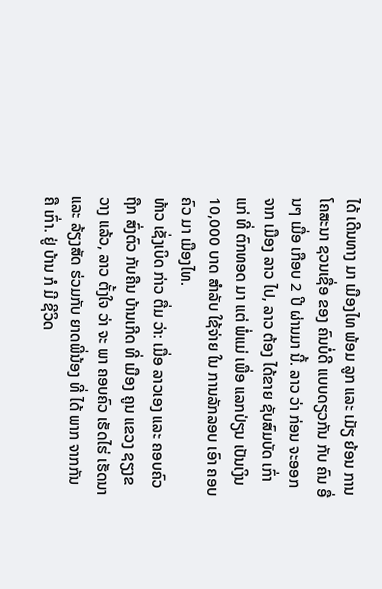ໄດ້ ເດີນທາງ ມາ ເມືອງໄທ ພ້ອມ ລູກ ແລະ ເມັຽ ຍ້ອນ ການໂຄສະນາ ຊວນເຊື່ອ ຂອງ ຄົນບໍ່ດີ ແບບດຽວກັນ ກັບ ຄົນ ອື່ນໆ ເມື່ອ ເກືອບ 2 ປີ ຜ່ານມາ ນີ້. ລາວ ວ່າ ກ່ອນ ຈະອອກ ຈາກ ເມືອງ ລາວ ໄປ, ລາວ ຕ້ອງ ໄດ້ຂາຍ ຊັບສົມບັດ ເກົ່າແກ່ ທີ່ ຕົກທອດ ມາ ແຕ່ ພໍ່ແມ່ ເພື່ອ ແລກປ່ຽນ ເປັນເງິນ 10,000 ບາດ ສໍາລັບ ໃຊ້ຈ່າຍ ໃນ ການລັກລອບ ເອົາ ຄອບຄົວ ມາ ເມືອງໄທ.
ທ້າວ ເຊັ່ງເບິດ ກ່າວ ຕື່ມ ວ່າ: ເມື່ອ ລາວເອງ ແລະ ຄອບຄົວ ຖືກ ສົ່ງຕົວ ກັບຄືນ ບ້ານເກີດ ທີ່ ເມືອງ ຄູນ ແຂວງ ຊຽງຂວາງ ແລ້ວ, ລາວ ຕັ້ງໃຈ ວ່າ ຈະ ພາ ຄອບຄົວ ເຮັດໄຮ່ ເຮັດນາ ແລະ ລ້ຽງສັດ ຮ່ວມກັບ ຍາດພີ່ນ້ອງ ທີ່ ໄດ້ ພາກ ຈາກກັນ ຄື ເກົ່າ. ຢູ່ ບ້ານ ກໍ ມີ ຊີວິດ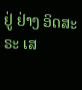ຢູ່ ຢ່າງ ອິດສະຣະ ເສ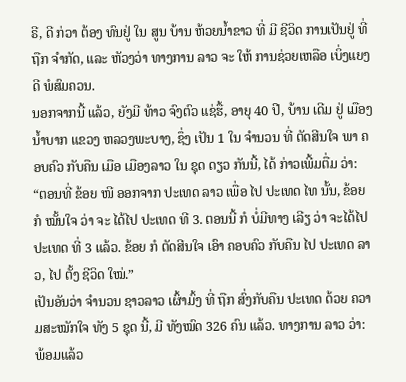ຣີ, ດີ ກ່ວາ ຕ້ອງ ທົນຢູ່ ໃນ ສູນ ບ້ານ ຫ້ວຍນໍ້າຂາວ ທີ່ ມີ ຊີວິດ ການເປັນຢູ່ ທີ່ ຖືກ ຈໍາກັດ, ແລະ ຫັວງວ່າ ທາງການ ລາວ ຈະ ໃຫ້ ການຊ່ວຍເຫລືອ ເບິ່ງແຍງ ດີ ພໍສົມຄວນ.
ນອກຈາກນີ້ ແລ້ວ, ຍັງມີ ທ້າວ ຈົງຕົວ ແຊ່ຮື້, ອາຍຸ 40 ປີ, ບ້ານ ເດີມ ຢູ່ ເມືອງ ນໍ້າບາກ ແຂວງ ຫລວງພະບາງ, ຊຶ່ງ ເປັນ 1 ໃນ ຈໍານວນ ທີ່ ຕັດສີນໃຈ ພາ ຄອບຄົວ ກັບຄືນ ເມືອ ເມືອງລາວ ໃນ ຊຸດ ດຽວ ກັນນີ້, ໄດ້ ກ່າວເພີ້ມຕື່ມ ວ່າ:
“ຕອນທີ່ ຂ້ອຍ ໜີ ອອກຈາກ ປະເທດ ລາວ ເພື່ອ ໄປ ປະເທດ ໄທ ນັ້ນ, ຂ້ອຍ ກໍ ໝັ້ນໃຈ ວ່າ ຈະ ໄດ້ໄປ ປະເທດ ທີ 3. ຕອນນີ້ ກໍ ບໍ່ມີທາງ ເລີຽ ວ່າ ຈະໄດ້ໄປ ປະເທດ ທີ່ 3 ແລ້ວ. ຂ້ອຍ ກໍ ຕັດສີນໃຈ ເອົາ ຄອບຄົວ ກັບຄືນ ໄປ ປະເທດ ລາວ, ໄປ ຕັ້ງ ຊີວິດ ໃໝ່.”
ເປັນອັນວ່າ ຈໍານວນ ຊາວລາວ ເຜົ້າມົ້ງ ທີ່ ຖືກ ສົ່ງກັບຄືນ ປະເທດ ດ້ວຍ ຄວາມສະໝັກໃຈ ທັງ 5 ຊຸດ ນີ້, ມີ ທັງໝົດ 326 ຄົນ ແລ້ວ. ທາງການ ລາວ ວ່າ: ພ້ອມແລ້ວ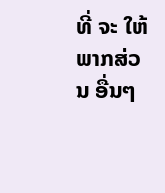ທີ່ ຈະ ໃຫ້ ພາກສ່ວນ ອື່ນໆ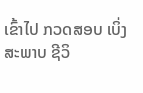ເຂົ້າໄປ ກວດສອບ ເບິ່ງ ສະພາບ ຊີວິ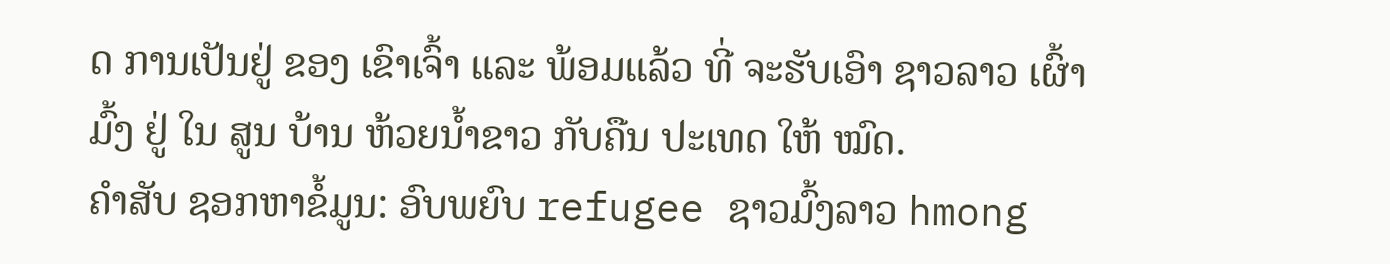ດ ການເປັນຢູ່ ຂອງ ເຂົາເຈົ້າ ແລະ ພ້ອມແລ້ວ ທີ່ ຈະຮັບເອົາ ຊາວລາວ ເຜົ້າມົ້ງ ຢູ່ ໃນ ສູນ ບ້ານ ຫ້ວຍນໍ້າຂາວ ກັບຄືນ ປະເທດ ໃຫ້ ໝົດ.
ຄຳສັບ ຊອກຫາຂໍ້ມູນ: ອົບພຍົບ refugee ຊາວມົ້ງລາວ hmong